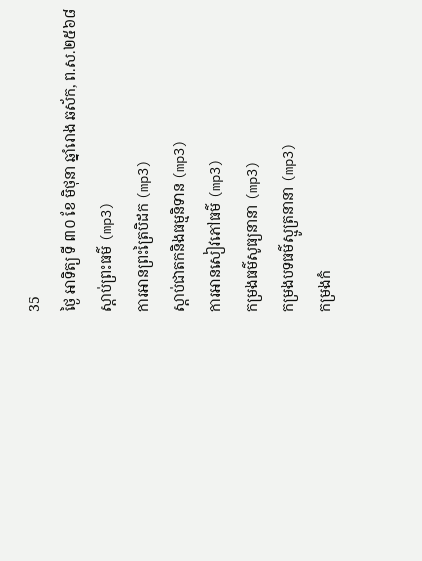35
ថ្ងៃ អាទិត្យ ទី ៣០ ខែ មិថុនា ឆ្នាំរោង ឆស័ក, ព.ស.២៥៦៨
ស្តាប់ព្រះធម៌ (mp3)
ការអានព្រះត្រៃបិដក (mp3)
ស្តាប់ជាតកនិងធម្មនិទាន (mp3)
ការអានសៀវភៅធម៌ (mp3)
កម្រងធម៌សូធ្យនានា (mp3)
កម្រងបទធម៌ស្មូត្រនានា (mp3)
កម្រងកំ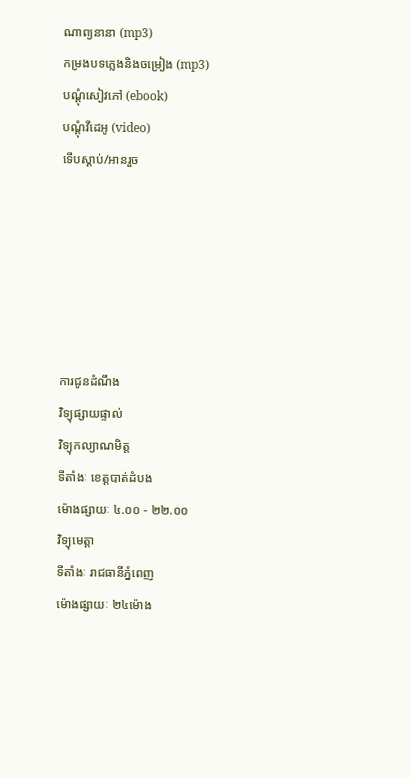ណាព្យនានា (mp3)
កម្រងបទភ្លេងនិងចម្រៀង (mp3)
បណ្តុំសៀវភៅ (ebook)
បណ្តុំវីដេអូ (video)
ទើបស្តាប់/អានរួច






ការជូនដំណឹង
វិទ្យុផ្សាយផ្ទាល់
វិទ្យុកល្យាណមិត្ត
ទីតាំងៈ ខេត្តបាត់ដំបង
ម៉ោងផ្សាយៈ ៤.០០ - ២២.០០
វិទ្យុមេត្តា
ទីតាំងៈ រាជធានីភ្នំពេញ
ម៉ោងផ្សាយៈ ២៤ម៉ោង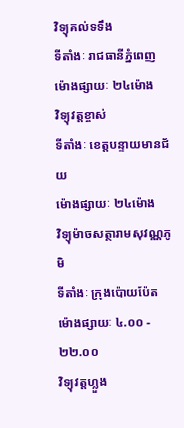វិទ្យុគល់ទទឹង
ទីតាំងៈ រាជធានីភ្នំពេញ
ម៉ោងផ្សាយៈ ២៤ម៉ោង
វិទ្យុវត្តខ្ចាស់
ទីតាំងៈ ខេត្តបន្ទាយមានជ័យ
ម៉ោងផ្សាយៈ ២៤ម៉ោង
វិទ្យុម៉ាចសត្ថារាមសុវណ្ណភូមិ
ទីតាំងៈ ក្រុងប៉ោយប៉ែត
ម៉ោងផ្សាយៈ ៤.០០ - ២២.០០
វិទ្យុវត្តហ្លួង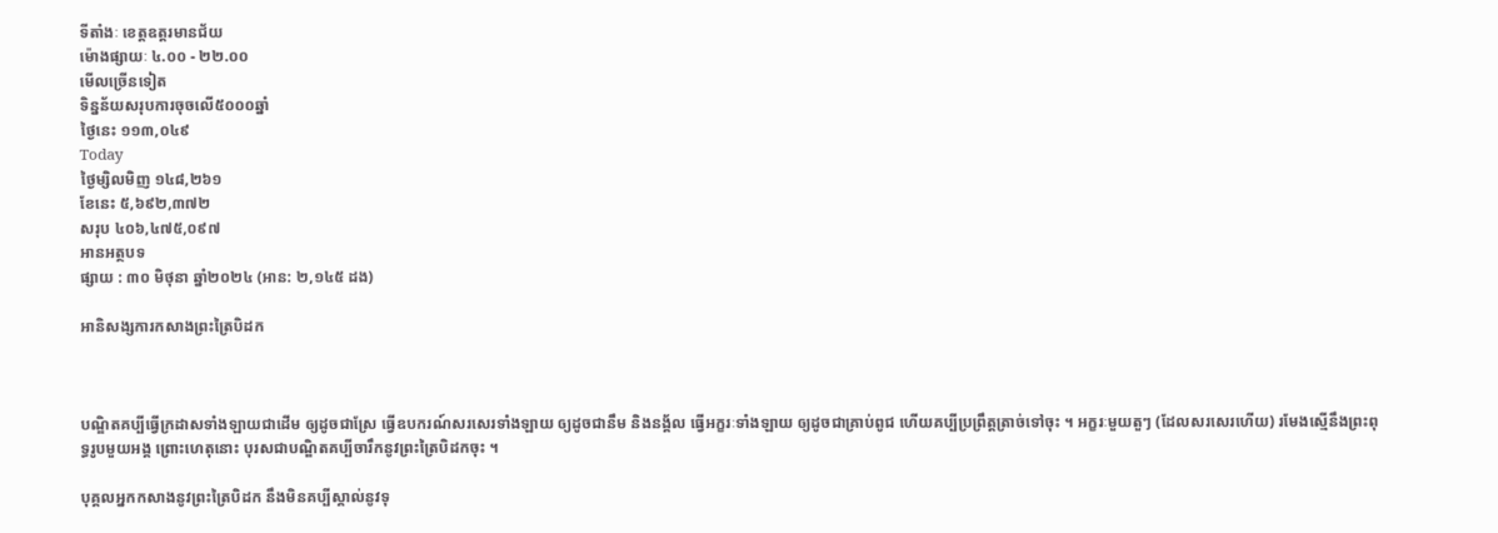ទីតាំងៈ ខេត្តឧត្តរមានជ័យ
ម៉ោងផ្សាយៈ ៤.០០ - ២២.០០
មើលច្រើនទៀត
ទិន្នន័យសរុបការចុចលើ៥០០០ឆ្នាំ
ថ្ងៃនេះ ១១៣,០៤៩
Today
ថ្ងៃម្សិលមិញ ១៤៨,២៦១
ខែនេះ ៥,៦៩២,៣៧២
សរុប ៤០៦,៤៧៥,០៩៧
អានអត្ថបទ
ផ្សាយ : ៣០ មិថុនា ឆ្នាំ២០២៤ (អាន: ២,១៤៥ ដង)

អានិសង្សការកសាងព្រះត្រៃបិដក



បណ្ឌិតគប្បីធ្វើក្រដាសទាំងឡាយជាដើម ឲ្យដូចជាស្រែ ធ្វើឧបករណ៍សរសេរទាំងឡាយ ឲ្យដូចជានឹម និងនង្គ័ល ធ្វើអក្ខរៈទាំងឡាយ ឲ្យដូចជាគ្រាប់ពូជ ហើយគប្បីប្រព្រឹត្តត្រាច់ទៅចុះ ។ អក្ខរៈមួយតួៗ (ដែលសរសេរហើយ) រមែងស្មើនឹងព្រះពុទ្ធរូបមួយអង្គ ព្រោះហេតុនោះ បុរសជាបណ្ឌិតគប្បីចារឹកនូវព្រះត្រៃបិដកចុះ ។

បុគ្គលអ្នកកសាងនូវព្រះត្រៃបិដក នឹងមិនគប្បីស្គាល់នូវទុ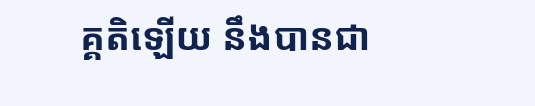គ្គតិឡើយ នឹងបានជា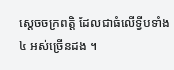ស្ដេចចក្រពត្តិ ដែលជាធំលើទ្វីបទាំង ៤ អស់ច្រើនដង ។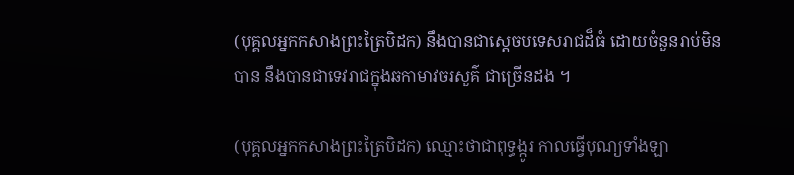(បុគ្គលអ្នកកសាងព្រះត្រៃបិដក) នឹងបានជាស្ដេចបទេសរាជដ៏ធំ ដោយចំនួនរាប់មិនបាន នឹងបានជាទេវរាជក្នុងឆកាមាវចរសួគ៌ ជាច្រើនដង ។

(បុគ្គលអ្នកកសាងព្រះត្រៃបិដក) ឈ្មោះថាជាពុទ្ធង្កូរ កាលធ្វើបុណ្យទាំងឡា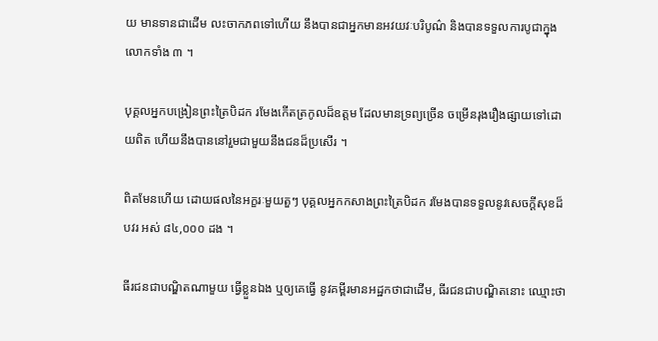យ មានទានជាដើម លះចាកភពទៅហើយ នឹងបានជាអ្នកមានអវយវៈបរិបូណ៌ និងបានទទួលការបូជាក្នុងលោកទាំង ៣ ។

បុគ្គលអ្នកបង្រៀនព្រះត្រៃបិដក រមែងកើតត្រកូលដ៏ឧត្តម ដែលមានទ្រព្យច្រើន ចម្រើនរុងរឿងផ្សាយទៅដោយពិត ហើយនឹងបាននៅរួមជាមួយនឹងជនដ៏ប្រសើរ ។

ពិតមែនហើយ ដោយផលនៃអក្ខរៈមួយតួៗ បុគ្គលអ្នកកសាងព្រះត្រៃបិដក រមែងបានទទួលនូវសេចក្ដីសុខដ៏បវរ អស់ ៨៤,០០០ ដង ។

ធីរជនជាបណ្ឌិតណាមួយ ធ្វើខ្លួនឯង ឬឲ្យគេធ្វើ នូវគម្ពីរមានអដ្ឋកថាជាដើម, ធីរជនជាបណ្ឌិតនោះ ឈ្មោះថា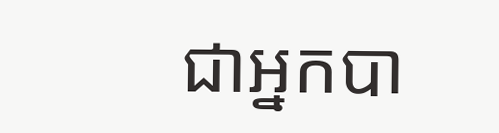ជាអ្នកបា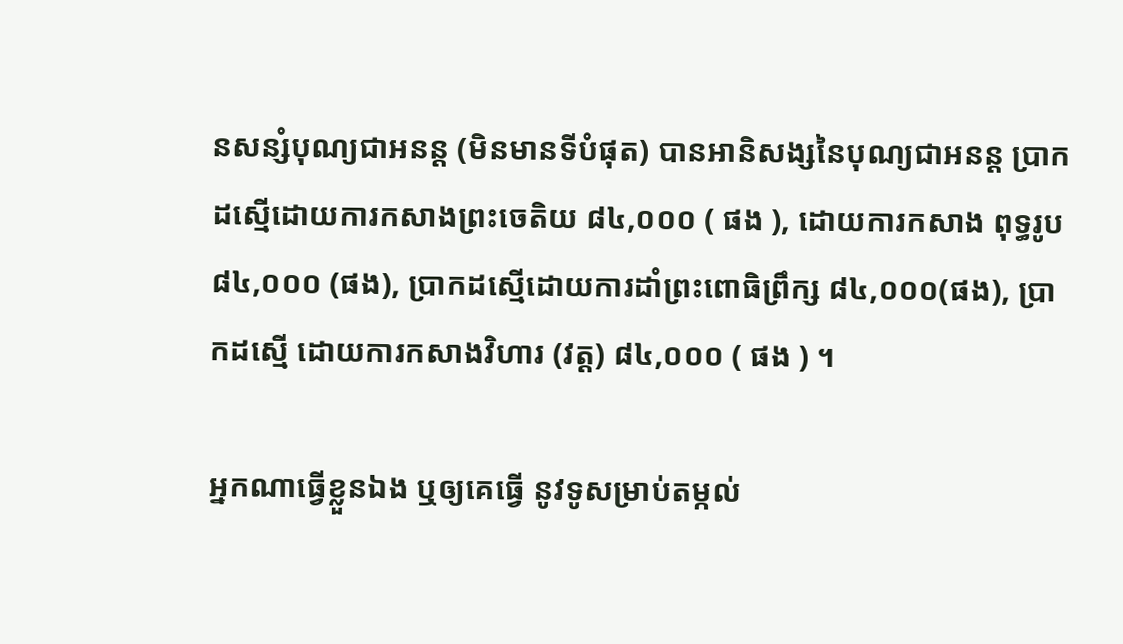នសន្សំបុណ្យជាអនន្ត (មិនមានទីបំផុត) បានអានិសង្សនៃបុណ្យជាអនន្ត ប្រាកដស្មើដោយការកសាងព្រះចេតិយ ៨៤,០០០ ( ផង ), ដោយការកសាង ពុទ្ធរូប ៨៤,០០០ (ផង), ប្រាកដស្មើដោយការដាំព្រះពោធិព្រឹក្ស ៨៤,០០០(ផង), ប្រាកដស្មើ ដោយការកសាងវិហារ (វត្ត) ៨៤,០០០ ( ផង ) ។

អ្នកណាធ្វើខ្លួនឯង ឬឲ្យគេធ្វើ នូវទូសម្រាប់តម្កល់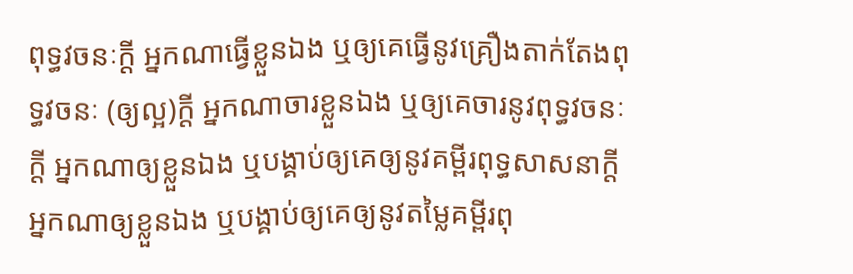ពុទ្ធវចនៈក្ដី អ្នកណាធ្វើខ្លួនឯង ឬឲ្យគេធ្វើនូវគ្រឿងតាក់តែងពុទ្ធវចនៈ (ឲ្យល្អ)ក្ដី អ្នកណាចារខ្លួនឯង ឬឲ្យគេចារនូវពុទ្ធវចនៈក្ដី អ្នកណាឲ្យខ្លួនឯង ឬបង្គាប់ឲ្យគេឲ្យនូវគម្ពីរពុទ្ធសាសនាក្ដី អ្នកណាឲ្យខ្លួនឯង ឬបង្គាប់ឲ្យគេឲ្យនូវតម្លៃគម្ពីរពុ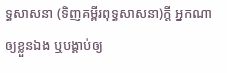ទ្ធសាសនា (ទិញគម្ពីរពុទ្ធសាសនា)ក្ដី អ្នកណាឲ្យខ្លួនឯង ឬបង្គាប់ឲ្យ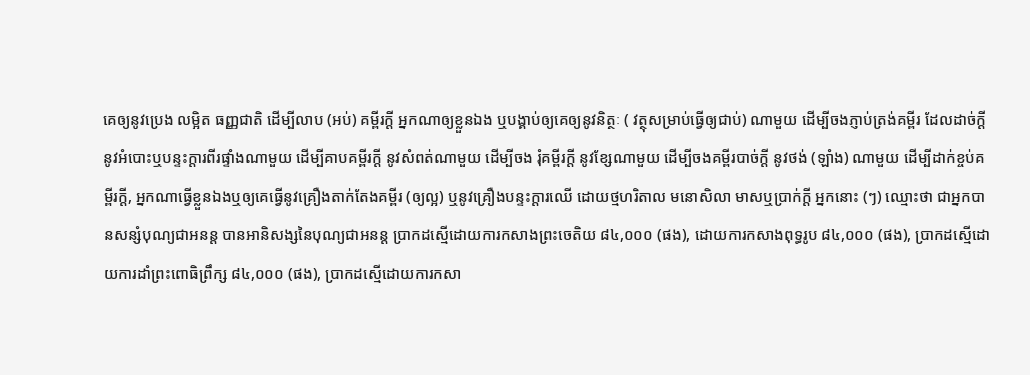គេឲ្យនូវប្រេង លម្អិត ធញ្ញជាតិ ដើម្បីលាប (អប់) គម្ពីរក្ដី អ្នកណាឲ្យខ្លួនឯង ឬបង្គាប់ឲ្យគេឲ្យនូវនិត្ថៈ ( វត្ថុសម្រាប់ធ្វើឲ្យជាប់) ណាមួយ ដើម្បីចងភ្ញាប់ត្រង់គម្ពីរ ដែលដាច់ក្ដី នូវអំបោះឬបន្ទះក្ដារពីរផ្ទាំងណាមួយ ដើម្បីគាបគម្ពីរក្ដី នូវសំពត់ណាមួយ ដើម្បីចង រុំគម្ពីរក្ដី នូវខ្សែណាមួយ ដើម្បីចងគម្ពីរបាច់ក្ដី នូវថង់ (ឡាំង) ណាមួយ ដើម្បីដាក់ខ្ចប់គម្ពីរក្ដី, អ្នកណាធ្វើខ្លួនឯងឬឲ្យគេធ្វើនូវគ្រឿងតាក់តែងគម្ពីរ (ឲ្យល្អ) ឬនូវគ្រឿងបន្ទះក្ដារឈើ ដោយថ្មហរិតាល មនោសិលា មាសឬប្រាក់ក្ដី អ្នកនោះ (ៗ) ឈ្មោះថា ជាអ្នកបានសន្សំបុណ្យជាអនន្ត បានអានិសង្សនៃបុណ្យជាអនន្ត ប្រាកដស្មើដោយការកសាងព្រះចេតិយ ៨៤,០០០ (ផង), ដោយការកសាងពុទ្ធរូប ៨៤,០០០ (ផង), ប្រាកដស្មើដោយការដាំព្រះពោធិព្រឹក្ស ៨៤,០០០ (ផង), ប្រាកដស្មើដោយការកសា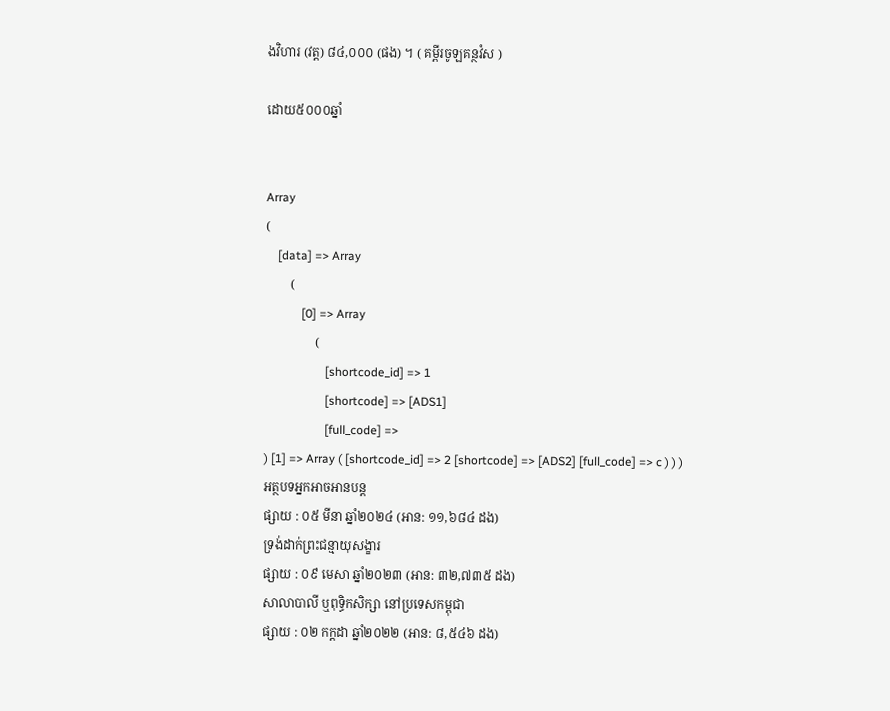ងវិហារ (វត្ត) ៨៤,០០០ (ផង) ។ ( គម្ពីរចូឡគន្ថវំស )

ដោយ៥០០០ឆ្នាំ


Array
(
    [data] => Array
        (
            [0] => Array
                (
                    [shortcode_id] => 1
                    [shortcode] => [ADS1]
                    [full_code] =>
) [1] => Array ( [shortcode_id] => 2 [shortcode] => [ADS2] [full_code] => c ) ) )
អត្ថបទអ្នកអាចអានបន្ត
ផ្សាយ : ០៥ មីនា ឆ្នាំ២០២៤ (អាន: ១១,៦៨៤ ដង)
ទ្រង់ដាក់ព្រះជន្មាយុសង្ខារ
ផ្សាយ : ០៩ មេសា ឆ្នាំ២០២៣ (អាន: ៣២,៧៣៥ ដង)
សាលាបាលី ឬពុទ្ធិកសិក្សា នៅប្រទេសកម្ពុជា
ផ្សាយ : ០២ កក្តដា ឆ្នាំ២០២២ (អាន: ៨,៥៤៦ ដង)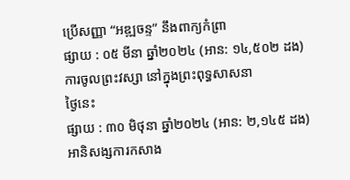ប្រើសញ្ញា “អឌ្ឍចន្ទ” នឹងពាក្យកំព្រា
ផ្សាយ : ០៥ មីនា ឆ្នាំ២០២៤ (អាន: ១៤,៥០២ ដង)
ការចូលព្រះវស្សា នៅក្នុងព្រះពុទ្ធសាសនា
ថ្ងៃនេះ
ផ្សាយ : ៣០ មិថុនា ឆ្នាំ២០២៤ (អាន: ២,១៤៥ ដង)
អានិសង្សការកសាង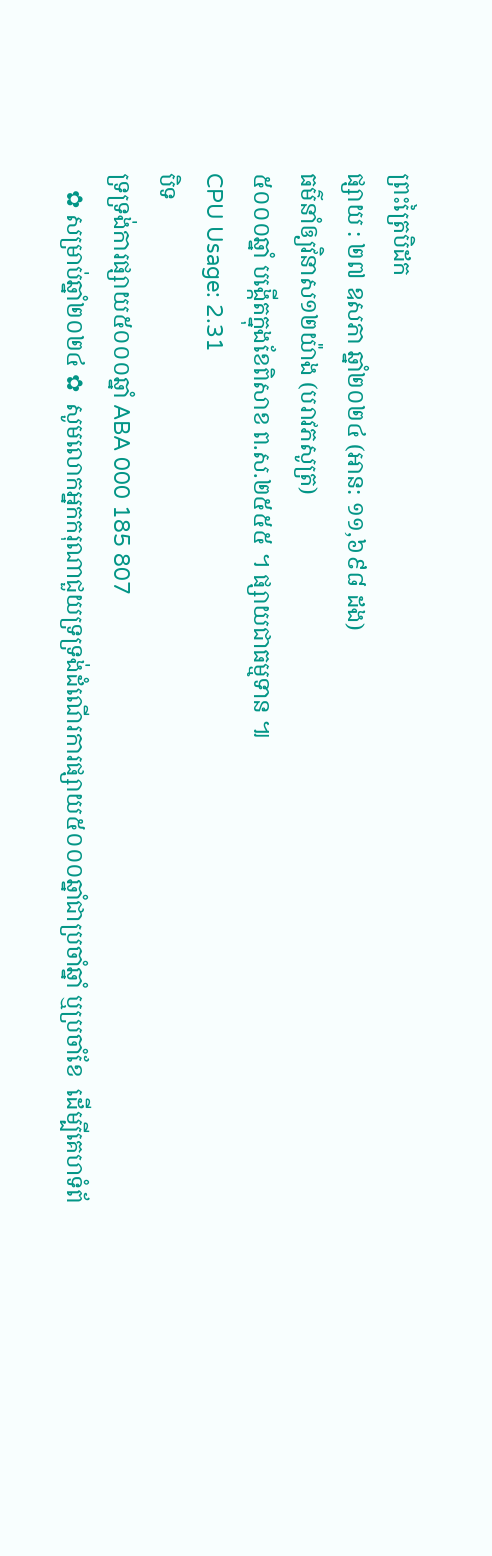ព្រះត្រៃបិដក
ផ្សាយ : ២៧ ឧសភា ឆ្នាំ២០២៤ (អាន: ១១,៦៩៨ ដង)
ធម៌នាំឲ្យវិនាស១២យ៉ាង (បរាវភសូត្រ)
៥០០០ឆ្នាំ បង្កើតក្នុងខែពិសាខ ព.ស.២៥៥៥ ។ ផ្សាយជាធម្មទាន ៕
CPU Usage: 2.31
បិទ
ទ្រទ្រង់ការផ្សាយ៥០០០ឆ្នាំ ABA 000 185 807
   ✿ សម្រាប់ឆ្នាំ២០២៤ ✿  សូមលោកអ្នកករុណាជួយទ្រទ្រង់ដំណើរការផ្សាយ៥០០០ឆ្នាំជាប្រចាំឆ្នាំ ឬប្រចាំខែ  ដើម្បីគេហទំព័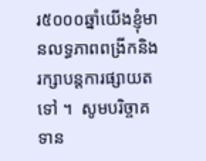រ៥០០០ឆ្នាំយើងខ្ញុំមានលទ្ធភាពពង្រីកនិងរក្សាបន្តការផ្សាយតទៅ ។  សូមបរិច្ចាគទាន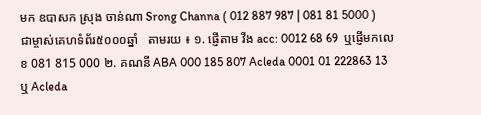មក ឧបាសក ស្រុង ចាន់ណា Srong Channa ( 012 887 987 | 081 81 5000 )  ជាម្ចាស់គេហទំព័រ៥០០០ឆ្នាំ   តាមរយ ៖ ១. ផ្ញើតាម វីង acc: 0012 68 69  ឬផ្ញើមកលេខ 081 815 000 ២. គណនី ABA 000 185 807 Acleda 0001 01 222863 13 ឬ Acleda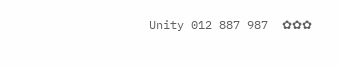Unity 012 887 987  ✿✿✿